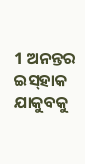1 ଅନନ୍ତର ଇସ୍‍ହାକ ଯାକୁବକୁ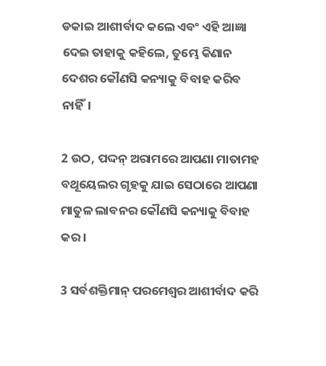ଡକାଇ ଆଶୀର୍ବାଦ କଲେ ଏବଂ ଏହି ଆଜ୍ଞା ଦେଇ ତାହାକୁ କହିଲେ, ତୁମ୍ଭେ କିଣାନ ଦେଶର କୌଣସି କନ୍ୟାକୁ ବିବାହ କରିବ ନାହିଁ।

2 ଉଠ, ପଦ୍ଦନ୍‍ ଅରାମରେ ଆପଣା ମାତାମହ ବଥୂୟେଲର ଗୃହକୁ ଯାଇ ସେଠାରେ ଆପଣା ମାତୁଳ ଲାବନର କୌଣସି କନ୍ୟାକୁ ବିବାହ କର।

3 ସର୍ବଶକ୍ତିମାନ୍‍ ପରମେଶ୍ୱର ଆଶୀର୍ବାଦ କରି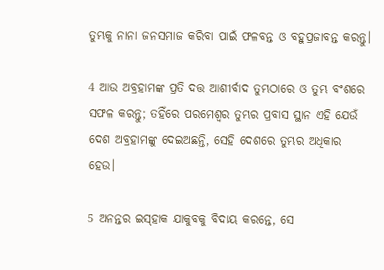ତୁମ୍ଭକୁ ନାନା ଜନସମାଜ କରିବା ପାଇଁ ଫଳବନ୍ତ ଓ ବହୁପ୍ରଜାବନ୍ତ କରନ୍ତୁ।

4 ଆଉ ଅବ୍ରହାମଙ୍କ ପ୍ରତି ଦତ୍ତ ଆଶୀର୍ବାଦ ତୁମ୍ଭଠାରେ ଓ ତୁମ୍ଭ ବଂଶରେ ସଫଳ କରନ୍ତୁ; ତହିଁରେ ପରମେଶ୍ୱର ତୁମ୍ଭର ପ୍ରବାସ ସ୍ଥାନ ଏହି ଯେଉଁ ଦେଶ ଅବ୍ରହାମଙ୍କୁ ଦେଇଅଛନ୍ତି, ସେହି ଦେଶରେ ତୁମ୍ଭର ଅଧିକାର ହେଉ।

5 ଅନନ୍ତର ଇସ୍‍ହାକ ଯାକୁବକୁ ବିଦାୟ କରନ୍ତେ, ସେ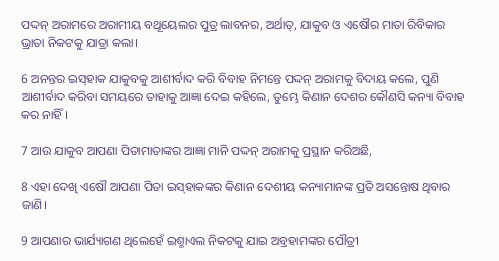ପଦ୍ଦନ୍‍ ଅରାମରେ ଅରାମୀୟ ବଥୂୟେଲର ପୁତ୍ର ଲାବନର, ଅର୍ଥାତ୍‍, ଯାକୁବ ଓ ଏଷୌର ମାତା ରିବିକାର ଭ୍ରାତା ନିକଟକୁ ଯାତ୍ରା କଲା।

6 ଅନନ୍ତର ଇସ୍‍ହାକ ଯାକୁବକୁ ଆଶୀର୍ବାଦ କରି ବିବାହ ନିମନ୍ତେ ପଦ୍ଦନ୍‍ ଅରାମକୁ ବିଦାୟ କଲେ, ପୁଣି ଆଶୀର୍ବାଦ କରିବା ସମୟରେ ତାହାକୁ ଆଜ୍ଞା ଦେଇ କହିଲେ, ତୁମ୍ଭେ କିଣାନ ଦେଶର କୌଣସି କନ୍ୟା ବିବାହ କର ନାହିଁ।

7 ଆଉ ଯାକୁବ ଆପଣା ପିତାମାତାଙ୍କର ଆଜ୍ଞା ମାନି ପଦ୍ଦନ୍‍ ଅରାମକୁ ପ୍ରସ୍ଥାନ କରିଅଛି,

8 ଏହା ଦେଖି ଏଷୌ ଆପଣା ପିତା ଇସ୍‍ହାକଙ୍କର କିଣାନ ଦେଶୀୟ କନ୍ୟାମାନଙ୍କ ପ୍ରତି ଅସନ୍ତୋଷ ଥିବାର ଜାଣି।

9 ଆପଣାର ଭାର୍ଯ୍ୟାଗଣ ଥିଲେହେଁ ଇଶ୍ମାଏଲ ନିକଟକୁ ଯାଇ ଅବ୍ରହାମଙ୍କର ପୌତ୍ରୀ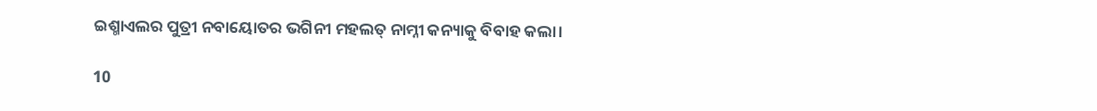ଇଶ୍ମାଏଲର ପୁତ୍ରୀ ନବାୟୋତର ଭଗିନୀ ମହଲତ୍‍ ନାମ୍ନୀ କନ୍ୟାକୁ ବିବାହ କଲା।

10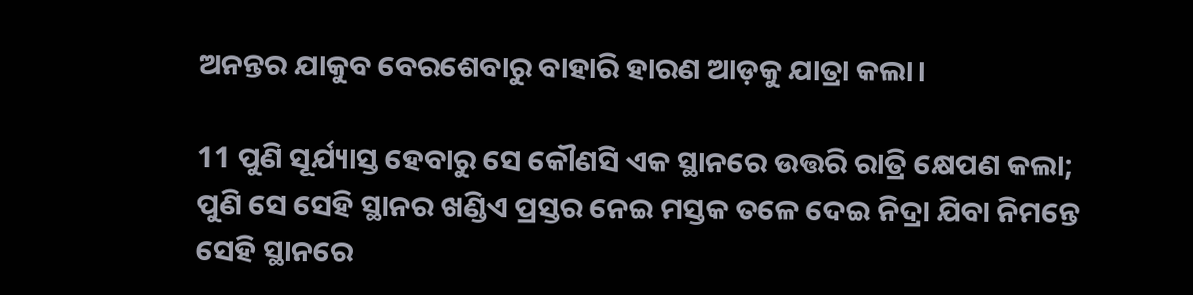ଅନନ୍ତର ଯାକୁବ ବେରଶେବାରୁ ବାହାରି ହାରଣ ଆଡ଼କୁ ଯାତ୍ରା କଲା।

11 ପୁଣି ସୂର୍ଯ୍ୟାସ୍ତ ହେବାରୁ ସେ କୌଣସି ଏକ ସ୍ଥାନରେ ଉତ୍ତରି ରାତ୍ରି କ୍ଷେପଣ କଲା; ପୁଣି ସେ ସେହି ସ୍ଥାନର ଖଣ୍ଡିଏ ପ୍ରସ୍ତର ନେଇ ମସ୍ତକ ତଳେ ଦେଇ ନିଦ୍ରା ଯିବା ନିମନ୍ତେ ସେହି ସ୍ଥାନରେ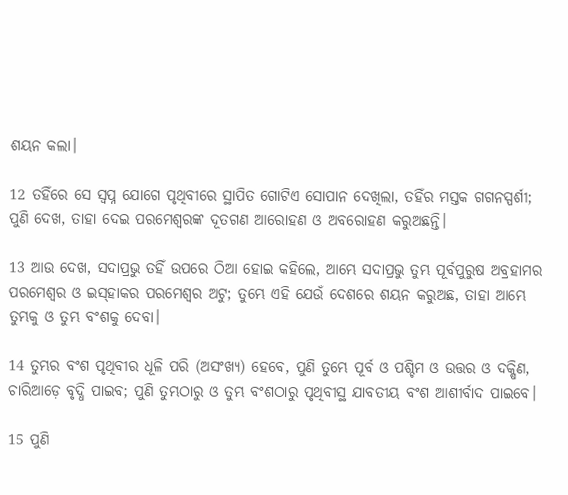ଶୟନ କଲା।

12 ତହିଁରେ ସେ ସ୍ୱପ୍ନ ଯୋଗେ ପୃଥିବୀରେ ସ୍ଥାପିତ ଗୋଟିଏ ସୋପାନ ଦେଖିଲା, ତହିଁର ମସ୍ତକ ଗଗନସ୍ପର୍ଶୀ; ପୁଣି ଦେଖ, ତାହା ଦେଇ ପରମେଶ୍ୱରଙ୍କ ଦୂତଗଣ ଆରୋହଣ ଓ ଅବରୋହଣ କରୁଅଛନ୍ତି।

13 ଆଉ ଦେଖ, ସଦାପ୍ରଭୁ ତହିଁ ଉପରେ ଠିଆ ହୋଇ କହିଲେ, ଆମ୍ଭେ ସଦାପ୍ରଭୁ ତୁମ୍ଭ ପୂର୍ବପୁରୁଷ ଅବ୍ରହାମର ପରମେଶ୍ୱର ଓ ଇସ୍‍ହାକର ପରମେଶ୍ୱର ଅଟୁ; ତୁମ୍ଭେ ଏହି ଯେଉଁ ଦେଶରେ ଶୟନ କରୁଅଛ, ତାହା ଆମ୍ଭେ ତୁମ୍ଭକୁ ଓ ତୁମ୍ଭ ବଂଶକୁ ଦେବା।

14 ତୁମ୍ଭର ବଂଶ ପୃଥିବୀର ଧୂଳି ପରି (ଅସଂଖ୍ୟ) ହେବେ, ପୁଣି ତୁମ୍ଭେ ପୂର୍ବ ଓ ପଶ୍ଚିମ ଓ ଉତ୍ତର ଓ ଦକ୍ଷିଣ, ଚାରିଆଡ଼େ ବୃଦ୍ଧି ପାଇବ; ପୁଣି ତୁମ୍ଭଠାରୁ ଓ ତୁମ୍ଭ ବଂଶଠାରୁ ପୃଥିବୀସ୍ଥ ଯାବତୀୟ ବଂଶ ଆଶୀର୍ବାଦ ପାଇବେ।

15 ପୁଣି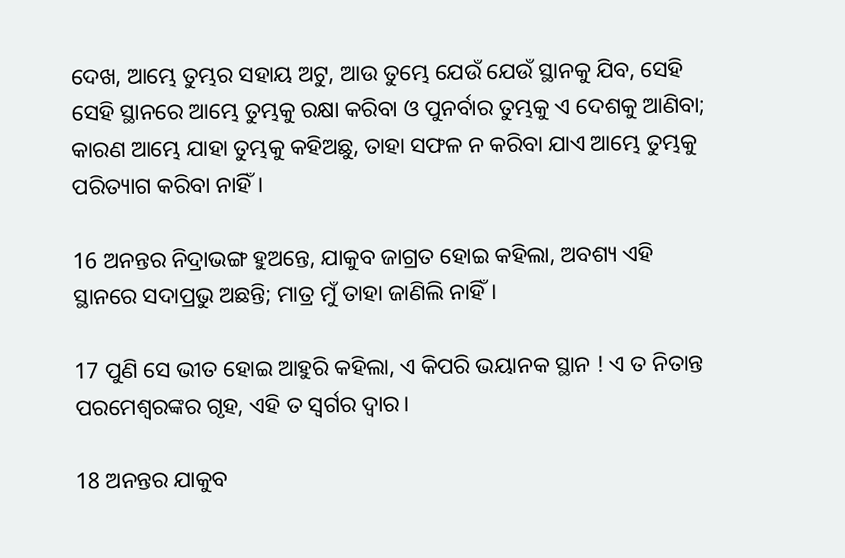ଦେଖ, ଆମ୍ଭେ ତୁମ୍ଭର ସହାୟ ଅଟୁ, ଆଉ ତୁମ୍ଭେ ଯେଉଁ ଯେଉଁ ସ୍ଥାନକୁ ଯିବ, ସେହି ସେହି ସ୍ଥାନରେ ଆମ୍ଭେ ତୁମ୍ଭକୁ ରକ୍ଷା କରିବା ଓ ପୁନର୍ବାର ତୁମ୍ଭକୁ ଏ ଦେଶକୁ ଆଣିବା; କାରଣ ଆମ୍ଭେ ଯାହା ତୁମ୍ଭକୁ କହିଅଛୁ, ତାହା ସଫଳ ନ କରିବା ଯାଏ ଆମ୍ଭେ ତୁମ୍ଭକୁ ପରିତ୍ୟାଗ କରିବା ନାହିଁ।

16 ଅନନ୍ତର ନିଦ୍ରାଭଙ୍ଗ ହୁଅନ୍ତେ, ଯାକୁବ ଜାଗ୍ରତ ହୋଇ କହିଲା, ଅବଶ୍ୟ ଏହି ସ୍ଥାନରେ ସଦାପ୍ରଭୁ ଅଛନ୍ତି; ମାତ୍ର ମୁଁ ତାହା ଜାଣିଲି ନାହିଁ।

17 ପୁଣି ସେ ଭୀତ ହୋଇ ଆହୁରି କହିଲା, ଏ କିପରି ଭୟାନକ ସ୍ଥାନ ! ଏ ତ ନିତାନ୍ତ ପରମେଶ୍ୱରଙ୍କର ଗୃହ, ଏହି ତ ସ୍ୱର୍ଗର ଦ୍ୱାର।

18 ଅନନ୍ତର ଯାକୁବ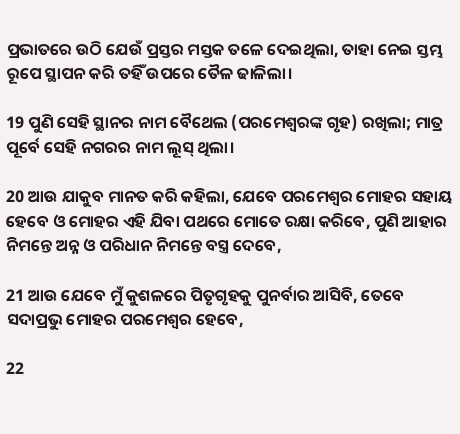ପ୍ରଭାତରେ ଉଠି ଯେଉଁ ପ୍ରସ୍ତର ମସ୍ତକ ତଳେ ଦେଇଥିଲା, ତାହା ନେଇ ସ୍ତମ୍ଭ ରୂପେ ସ୍ଥାପନ କରି ତହିଁ ଉପରେ ତୈଳ ଢାଳିଲା।

19 ପୁଣି ସେହି ସ୍ଥାନର ନାମ ବୈଥେଲ (ପରମେଶ୍ୱରଙ୍କ ଗୃହ) ରଖିଲା; ମାତ୍ର ପୂର୍ବେ ସେହି ନଗରର ନାମ ଲୂସ୍‍ ଥିଲା।

20 ଆଉ ଯାକୁବ ମାନତ କରି କହିଲା, ଯେବେ ପରମେଶ୍ୱର ମୋହର ସହାୟ ହେବେ ଓ ମୋହର ଏହି ଯିବା ପଥରେ ମୋତେ ରକ୍ଷା କରିବେ, ପୁଣି ଆହାର ନିମନ୍ତେ ଅନ୍ନ ଓ ପରିଧାନ ନିମନ୍ତେ ବସ୍ତ୍ର ଦେବେ,

21 ଆଉ ଯେବେ ମୁଁ କୁଶଳରେ ପିତୃଗୃହକୁ ପୁନର୍ବାର ଆସିବି, ତେବେ ସଦାପ୍ରଭୁ ମୋହର ପରମେଶ୍ୱର ହେବେ,

22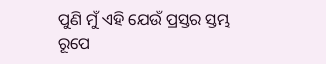ପୁଣି ମୁଁ ଏହି ଯେଉଁ ପ୍ରସ୍ତର ସ୍ତମ୍ଭ ରୂପେ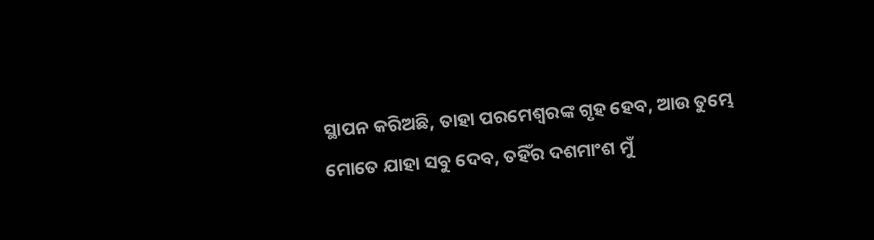ସ୍ଥାପନ କରିଅଛି, ତାହା ପରମେଶ୍ୱରଙ୍କ ଗୃହ ହେବ, ଆଉ ତୁମ୍ଭେ ମୋତେ ଯାହା ସବୁ ଦେବ, ତହିଁର ଦଶମାଂଶ ମୁଁ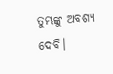ତୁମ୍ଭଙ୍କୁ ଅବଶ୍ୟ ଦେବି।